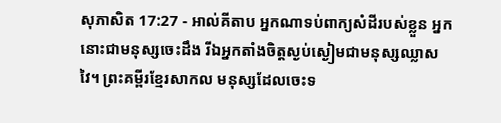សុភាសិត 17:27 - អាល់គីតាប អ្នកណាទប់ពាក្យសំដីរបស់ខ្លួន អ្នកនោះជាមនុស្សចេះដឹង រីឯអ្នកតាំងចិត្តស្ងប់ស្ងៀមជាមនុស្សឈ្លាសវៃ។ ព្រះគម្ពីរខ្មែរសាកល មនុស្សដែលចេះទ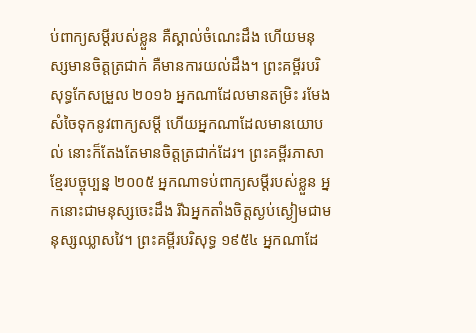ប់ពាក្យសម្ដីរបស់ខ្លួន គឺស្គាល់ចំណេះដឹង ហើយមនុស្សមានចិត្តត្រជាក់ គឺមានការយល់ដឹង។ ព្រះគម្ពីរបរិសុទ្ធកែសម្រួល ២០១៦ អ្នកណាដែលមានតម្រិះ រមែងសំចៃទុកនូវពាក្យសម្ដី ហើយអ្នកណាដែលមានយោបល់ នោះក៏តែងតែមានចិត្តត្រជាក់ដែរ។ ព្រះគម្ពីរភាសាខ្មែរបច្ចុប្បន្ន ២០០៥ អ្នកណាទប់ពាក្យសម្ដីរបស់ខ្លួន អ្នកនោះជាមនុស្សចេះដឹង រីឯអ្នកតាំងចិត្តស្ងប់ស្ងៀមជាមនុស្សឈ្លាសវៃ។ ព្រះគម្ពីរបរិសុទ្ធ ១៩៥៤ អ្នកណាដែ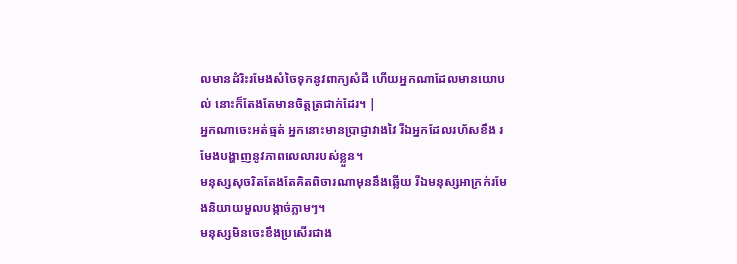លមានដំរិះរមែងសំចៃទុកនូវពាក្យសំដី ហើយអ្នកណាដែលមានយោបល់ នោះក៏តែងតែមានចិត្តត្រជាក់ដែរ។ |
អ្នកណាចេះអត់ធ្មត់ អ្នកនោះមានប្រាជ្ញាវាងវៃ រីឯអ្នកដែលរហ័សខឹង រមែងបង្ហាញនូវភាពលេលារបស់ខ្លួន។
មនុស្សសុចរិតតែងតែគិតពិចារណាមុននឹងឆ្លើយ រីឯមនុស្សអាក្រក់រមែងនិយាយមួលបង្កាច់ភ្លាមៗ។
មនុស្សមិនចេះខឹងប្រសើរជាង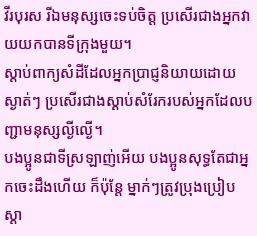វីរបុរស រីឯមនុស្សចេះទប់ចិត្ត ប្រសើរជាងអ្នកវាយយកបានទីក្រុងមួយ។
ស្ដាប់ពាក្យសំដីដែលអ្នកប្រាជ្ញនិយាយដោយស្ងាត់ៗ ប្រសើរជាងស្ដាប់សំរែករបស់អ្នកដែលបញ្ជាមនុស្សល្ងីល្ងើ។
បងប្អូនជាទីស្រឡាញ់អើយ បងប្អូនសុទ្ធតែជាអ្នកចេះដឹងហើយ ក៏ប៉ុន្ដែ ម្នាក់ៗត្រូវប្រុងប្រៀបស្ដា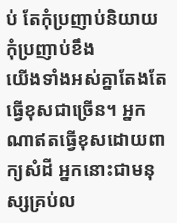ប់ តែកុំប្រញាប់និយាយ កុំប្រញាប់ខឹង
យើងទាំងអស់គ្នាតែងតែធ្វើខុសជាច្រើន។ អ្នកណាឥតធ្វើខុសដោយពាក្យសំដី អ្នកនោះជាមនុស្សគ្រប់ល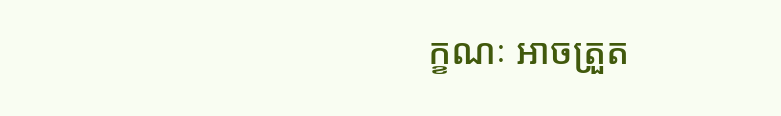ក្ខណៈ អាចត្រួត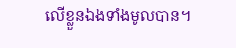លើខ្លួនឯងទាំងមូលបាន។